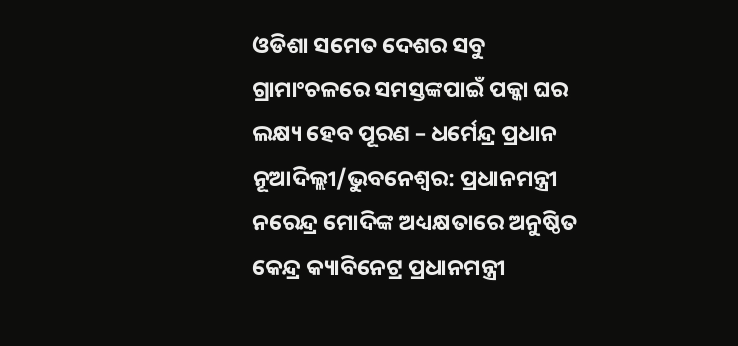ଓଡିଶା ସମେତ ଦେଶର ସବୁ ଗ୍ରାମାଂଚଳରେ ସମସ୍ତଙ୍କପାଇଁ ପକ୍କା ଘର ଲକ୍ଷ୍ୟ ହେବ ପୂରଣ – ଧର୍ମେନ୍ଦ୍ର ପ୍ରଧାନ
ନୂଆଦିଲ୍ଲୀ/ଭୁବନେଶ୍ୱର: ପ୍ରଧାନମନ୍ତ୍ରୀ ନରେନ୍ଦ୍ର ମୋଦିଙ୍କ ଅଧ୍ୟକ୍ଷତାରେ ଅନୁଷ୍ଠିତ କେନ୍ଦ୍ର କ୍ୟାବିନେଟ୍ର ପ୍ରଧାନମନ୍ତ୍ରୀ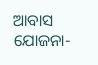ଆବାସ ଯୋଜନା-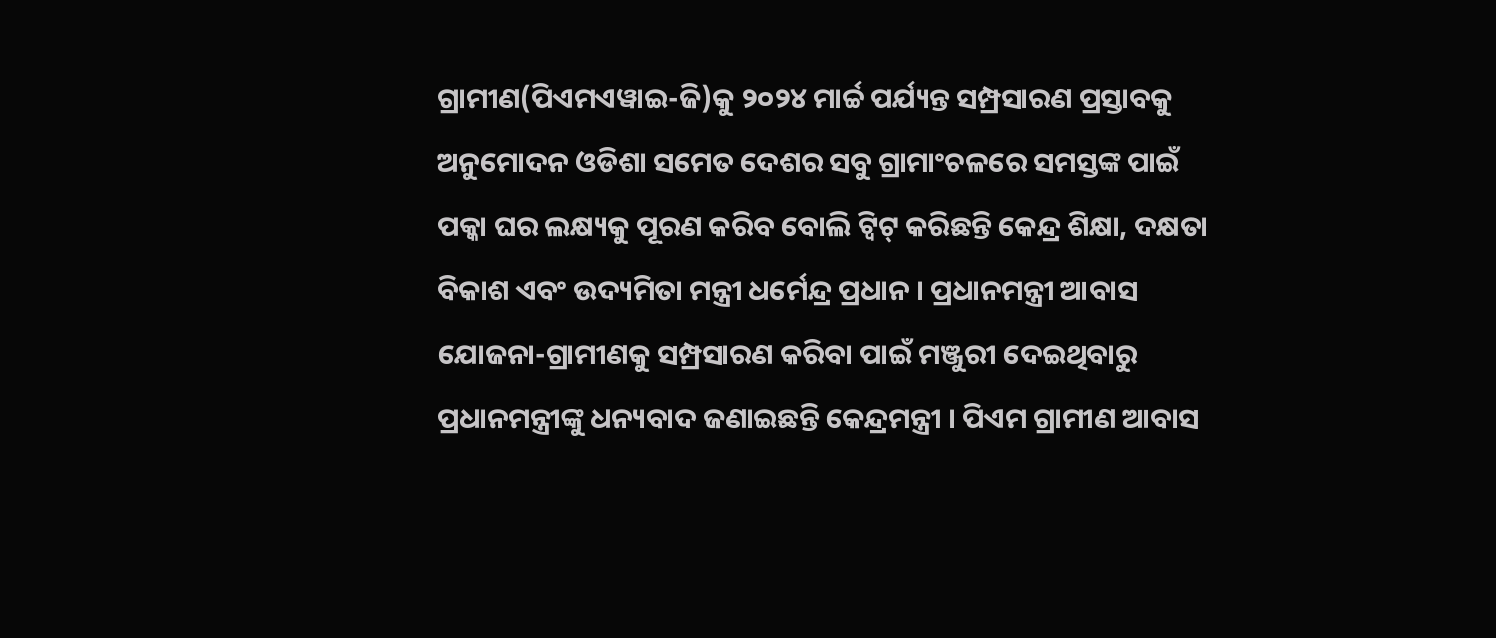ଗ୍ରାମୀଣ(ପିଏମଏୱାଇ-ଜି)କୁ ୨୦୨୪ ମାର୍ଚ୍ଚ ପର୍ଯ୍ୟନ୍ତ ସମ୍ପ୍ରସାରଣ ପ୍ରସ୍ତାବକୁ ଅନୁମୋଦନ ଓଡିଶା ସମେତ ଦେଶର ସବୁ ଗ୍ରାମାଂଚଳରେ ସମସ୍ତଙ୍କ ପାଇଁ ପକ୍କା ଘର ଲକ୍ଷ୍ୟକୁ ପୂରଣ କରିବ ବୋଲି ଟ୍ୱିଟ୍ କରିଛନ୍ତି କେନ୍ଦ୍ର ଶିକ୍ଷା, ଦକ୍ଷତା ବିକାଶ ଏବଂ ଉଦ୍ୟମିତା ମନ୍ତ୍ରୀ ଧର୍ମେନ୍ଦ୍ର ପ୍ରଧାନ । ପ୍ରଧାନମନ୍ତ୍ରୀ ଆବାସ ଯୋଜନା-ଗ୍ରାମୀଣକୁ ସମ୍ପ୍ରସାରଣ କରିବା ପାଇଁ ମଞ୍ଜୁରୀ ଦେଇଥିବାରୁ ପ୍ରଧାନମନ୍ତ୍ରୀଙ୍କୁ ଧନ୍ୟବାଦ ଜଣାଇଛନ୍ତି କେନ୍ଦ୍ରମନ୍ତ୍ରୀ । ପିଏମ ଗ୍ରାମୀଣ ଆବାସ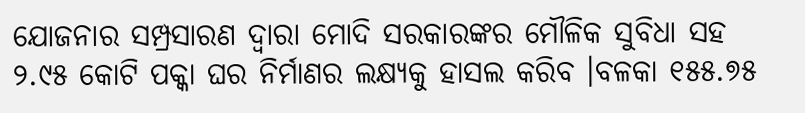ଯୋଜନାର ସମ୍ପ୍ରସାରଣ ଦ୍ୱାରା ମୋଦି ସରକାରଙ୍କର ମୌଳିକ ସୁବିଧା ସହ ୨.୯୫ କୋଟି ପକ୍କା ଘର ନିର୍ମାଣର ଲକ୍ଷ୍ୟକୁ ହାସଲ କରିବ ।ବଳକା ୧୫୫.୭୫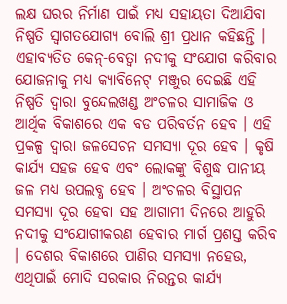ଲକ୍ଷ ଘରର ନିର୍ମାଣ ପାଇଁ ମଧ୍ୟ ସହାୟତା ଦିଆଯିବା ନିଷ୍ପତି ସ୍ୱାଗତଯୋଗ୍ୟ ବୋଲି ଶ୍ରୀ ପ୍ରଧାନ କହିଛନ୍ତି । ଏହାବ୍ୟତିତ କେନ୍-ବେତ୍ୱା ନଦୀକୁ ସଂଯୋଗ କରିବାର ଯୋଜନାକୁ ମଧ୍ୟ କ୍ୟାବିନେଟ୍ ମଞ୍ଜୁର ଦେଇଛି ଏହି ନିଷ୍ପତି ଦ୍ୱାରା ବୁନ୍ଦେଲଖଣ୍ଡ ଅଂଚଳର ସାମାଜିକ ଓ ଆର୍ଥିକ ବିକାଶରେ ଏକ ବଡ ପରିବର୍ତନ ହେବ । ଏହି ପ୍ରକଳ୍ପ ଦ୍ୱାରା ଜଳସେଚନ ସମସ୍ୟା ଦୂର ହେବ । କୃଷି କାର୍ଯ୍ୟ ସହଜ ହେବ ଏବଂ ଲୋକଙ୍କୁ ବିଶୁଦ୍ଧ ପାନୀୟ ଜଳ ମଧ୍ୟ ଉପଲବ୍ଧ ହେବ । ଅଂଚଳର ବିସ୍ଥାପନ ସମସ୍ୟା ଦୂର ହେବା ସହ ଆଗାମୀ ଦିନରେ ଆହୁରି ନଦୀକୁ ସଂଯୋଗୀକରଣ ହେବାର ମାର୍ଗ ପ୍ରଶସ୍ତ କରିବ । ଦେଶର ବିକାଶରେ ପାଣିର ସମସ୍ୟା ନହେଉ, ଏଥିପାଇଁ ମୋଦି ସରକାର ନିରନ୍ତର କାର୍ଯ୍ୟ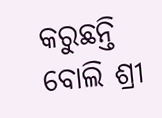କରୁଛନ୍ତି ବୋଲି ଶ୍ରୀ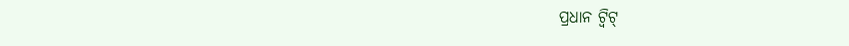ପ୍ରଧାନ ଟ୍ୱିଟ୍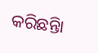କରିଛନ୍ତିା